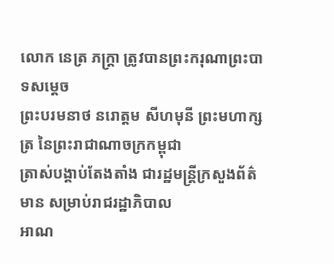លោក នេត្រ ភក្ត្រា ត្រូវបានព្រះករុណាព្រះបាទសម្ដេច
ព្រះបរមនាថ នរោត្តម សីហមុនី ព្រះមហាក្សត្រ នៃព្រះរាជាណាចក្រកម្ពុជា
ត្រាស់បង្គាប់តែងតាំង ជារដ្ឋមន្ត្រីក្រសួងព័ត៌មាន សម្រាប់រាជរដ្ឋាភិបាល
អាណ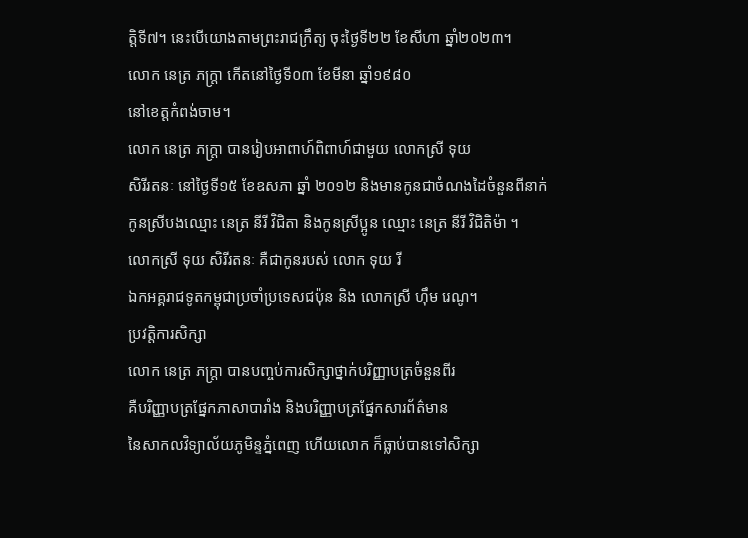ត្តិទី៧។ នេះបើយោងតាមព្រះរាជក្រឹត្យ ចុះថ្ងៃទី២២ ខែសីហា ឆ្នាំ២០២៣។
លោក នេត្រ ភក្ត្រា កើតនៅថ្ងៃទី០៣ ខែមីនា ឆ្នាំ១៩៨០
នៅខេត្តកំពង់ចាម។
លោក នេត្រ ភក្ត្រា បានរៀបអាពាហ៍ពិពាហ៍ជាមួយ លោកស្រី ទុយ
សិរីរតនៈ នៅថ្ងៃទី១៥ ខែឧសភា ឆ្នាំ ២០១២ និងមានកូនជាចំណងដៃចំនួនពីនាក់
កូនស្រីបងឈ្មោះ នេត្រ នីរី វិជិតា និងកូនស្រីប្អូន ឈ្មោះ នេត្រ នីរី វិជិតិម៉ា ។
លោកស្រី ទុយ សិរីរតនៈ គឺជាកូនរបស់ លោក ទុយ រី
ឯកអគ្គរាជទូតកម្ពុជាប្រចាំប្រទេសជប៉ុន និង លោកស្រី ហ៊ឹម រេណូ។
ប្រវត្តិការសិក្សា
លោក នេត្រ ភក្ត្រា បានបញ្ចប់ការសិក្សាថ្នាក់បរិញ្ញាបត្រចំនួនពីរ
គឺបរិញ្ញាបត្រផ្នែកភាសាបារាំង និងបរិញ្ញាបត្រផ្នែកសារព័ត៌មាន
នៃសាកលវិទ្យាល័យភូមិន្ទភ្នំពេញ ហើយលោក ក៏ធ្លាប់បានទៅសិក្សា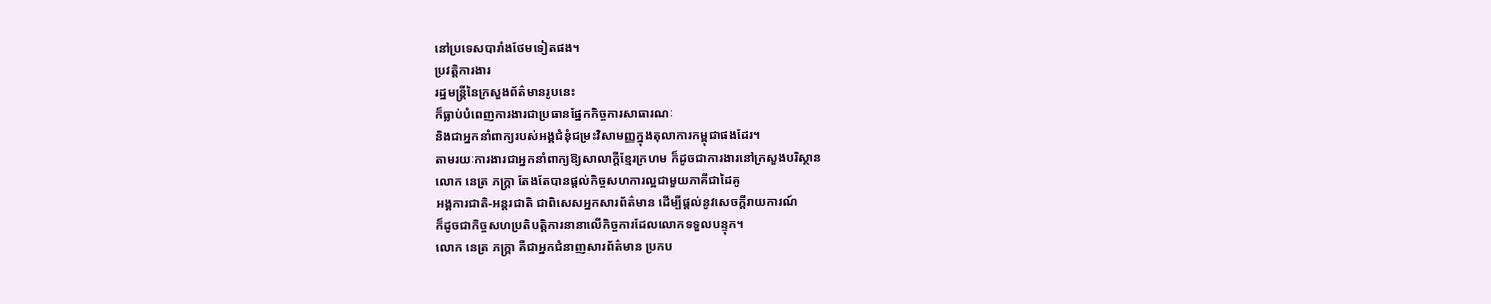នៅប្រទេសបារាំងថែមទៀតផង។
ប្រវត្តិការងារ
រដ្ឋមន្ត្រីនៃក្រសួងព័ត៌មានរូបនេះ
ក៏ធ្លាប់បំពេញការងារជាប្រធានផ្នែកកិច្ចការសាធារណៈ
និងជាអ្នកនាំពាក្យរបស់អង្គជំនុំជម្រះវិសាមញ្ញក្នុងតុលាការកម្ពុជាផងដែរ។
តាមរយៈការងារជាអ្នកនាំពាក្យឱ្យសាលាក្ដីខ្មែរក្រហម ក៏ដូចជាការងារនៅក្រសួងបរិស្ថាន
លោក នេត្រ ភក្ត្រា តែងតែបានផ្ដល់កិច្ចសហការល្អជាមួយភាគីជាដៃគូ
អង្គការជាតិ-អន្តរជាតិ ជាពិសេសអ្នកសារព័ត៌មាន ដើម្បីផ្ដល់នូវសេចក្ដីរាយការណ៍
ក៏ដូចជាកិច្ចសហប្រតិបត្តិការនានាលើកិច្ចការដែលលោកទទួលបន្ទុក។
លោក នេត្រ ភក្ត្រា គឺជាអ្នកជំនាញសារព័ត៌មាន ប្រកប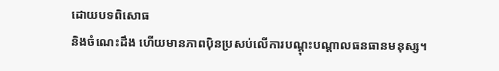ដោយបទពិសោធ
និងចំណេះដឹង ហើយមានភាពប៉ិនប្រសប់លើការបណ្ដុះបណ្ដាលធនធានមនុស្ស។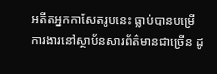អតីតអ្នកកាសែតរូបនេះ ធ្លាប់បានបម្រើការងារនៅស្ថាប័នសារព័ត៌មានជាច្រើន ដូ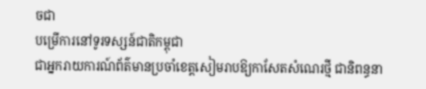ចជា
បម្រើការនៅទូរទស្សន៍ជាតិកម្ពុជា
ជាអ្នករាយការណ៍ព័ត៌មានប្រចាំខេត្តសៀមរាបឱ្យកាសែតសំណេរថ្មី ជានិពន្ធនា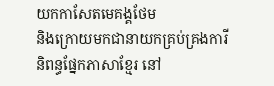យកកាសែតមេគង្គថែម
និងក្រោយមកជានាយកគ្រប់គ្រងការីនិពន្ធផ្នែកភាសាខ្មែរ នៅ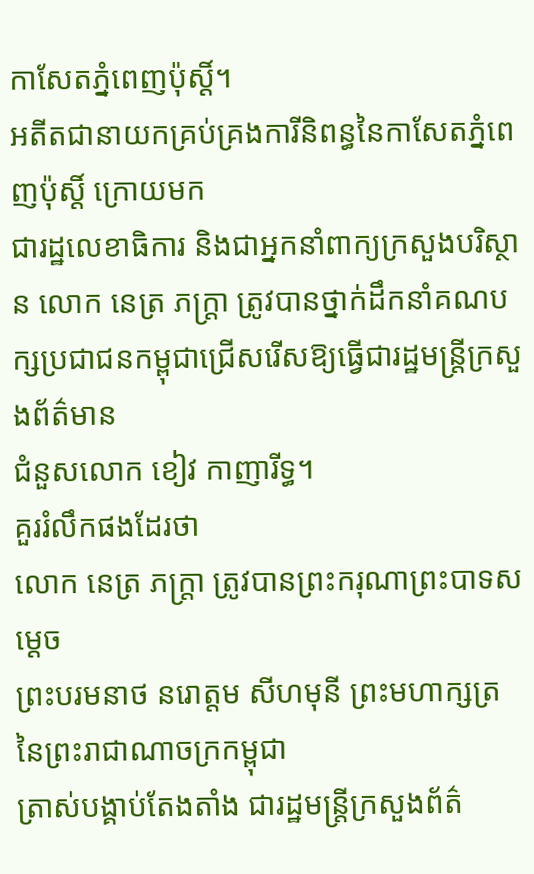កាសែតភ្នំពេញប៉ុស្ដិ៍។
អតីតជានាយកគ្រប់គ្រងការីនិពន្ធនៃកាសែតភ្នំពេញប៉ុស្តិ៍ ក្រោយមក
ជារដ្ឋលេខាធិការ និងជាអ្នកនាំពាក្យក្រសួងបរិស្ថាន លោក នេត្រ ភក្ត្រា ត្រូវបានថ្នាក់ដឹកនាំគណបក្សប្រជាជនកម្ពុជាជ្រើសរើសឱ្យធ្វើជារដ្ឋមន្ត្រីក្រសួងព័ត៌មាន
ជំនួសលោក ខៀវ កាញារីទ្ធ។
គួររំលឹកផងដែរថា
លោក នេត្រ ភក្ត្រា ត្រូវបានព្រះករុណាព្រះបាទសម្ដេច
ព្រះបរមនាថ នរោត្តម សីហមុនី ព្រះមហាក្សត្រ នៃព្រះរាជាណាចក្រកម្ពុជា
ត្រាស់បង្គាប់តែងតាំង ជារដ្ឋមន្ត្រីក្រសួងព័ត៌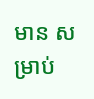មាន សម្រាប់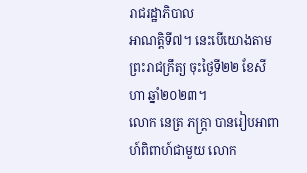រាជរដ្ឋាភិបាល
អាណត្តិទី៧។ នេះបើយោងតាមព្រះរាជក្រឹត្យ ចុះថ្ងៃទី២២ ខែសីហា ឆ្នាំ២០២៣។
លោក នេត្រ ភក្ត្រា បានរៀបអាពាហ៍ពិពាហ៍ជាមួយ លោក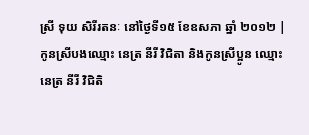ស្រី ទុយ សិរីរតនៈ នៅថ្ងៃទី១៥ ខែឧសភា ឆ្នាំ ២០១២ |
កូនស្រីបងឈ្មោះ នេត្រ នីរី វិជិតា និងកូនស្រីប្អូន ឈ្មោះ នេត្រ នីរី វិជិតិ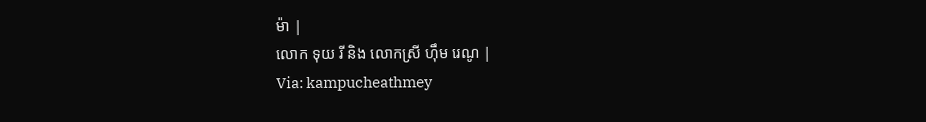ម៉ា |
លោក ទុយ រី និង លោកស្រី ហ៊ឹម រេណូ |
Via: kampucheathmey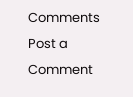Comments
Post a Comment